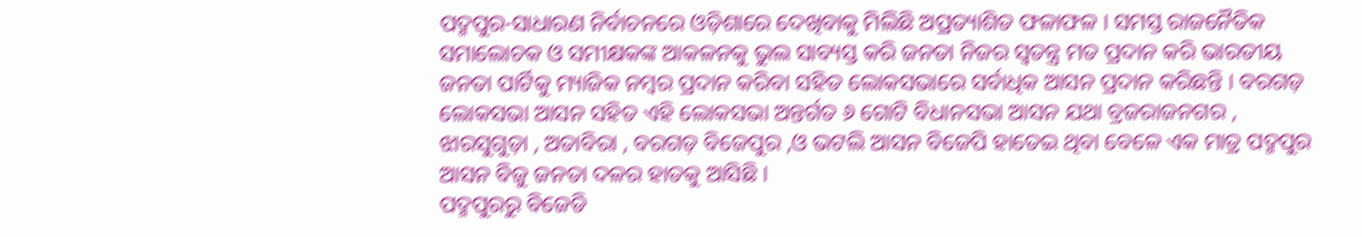ପଦ୍ମପୁର-ସାଧାରଣ ନିର୍ବାଚନରେ ଓଡ଼ିଶାରେ ଦେଖିବାକୁ ମିଲିଛି ଅପ୍ରତ୍ୟାଶିତ ଫଳାଫଳ । ସମସ୍ତ ରାଜନୈତିକ ସମାଲୋଚକ ଓ ସମୀକ୍ଷକଙ୍କ ଆକଳନକୁ ଭୁଲ ସାବ୍ୟସ୍ତ କରି ଜନତା ନିଜର ସ୍ୱତନ୍ତ୍ର ମତ ପ୍ରଦାନ କରି ଭାରତୀୟ ଜନତା ପାର୍ଟିକୁ ମ୍ୟାଜିକ ନମ୍ବର ପ୍ରଦାନ କରିବା ସହିତ ଲୋକସଭାରେ ସର୍ବାଧିକ ଆସନ ପ୍ରଦାନ କରିଛନ୍ତି । ବରଗଡ଼ ଲୋକସଭା ଆସନ ସହିତ ଏହି ଲୋକସଭା ଅନ୍ତର୍ଗତ ୬ ଗୋଟି ବିଧାନସଭା ଆସନ ଯଥା ବ୍ରଜରାଜନଗର , ଝାରସୁଗୁଡ଼ା , ଅତାବିରା , ବରଗଡ଼ ବିଜେପୁର ,ଓ ଭଟଲି ଆସନ ବିଜେପି ହାତେଇ ଥିବା ବେଳେ ଏକ ମାତ୍ର ପଦ୍ମପୁର ଆସନ ବିଜୁ ଜନତା ଦଳର ହାତକୁ ଆସିଛି ।
ପଦ୍ମପୁରରୁ ବିଜେଡି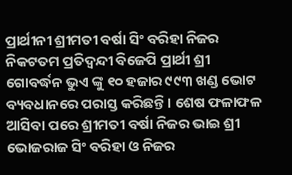ପ୍ରାର୍ଥୀନୀ ଶ୍ରୀମତୀ ବର୍ଷା ସିଂ ବରିହା ନିଜର ନିକଟତମ ପ୍ରତିଦ୍ବନ୍ଦୀ ବିଜେପି ପ୍ରାର୍ଥୀ ଶ୍ରୀ ଗୋବର୍ଦ୍ଧନ ଭୁଏ ଙ୍କୁ ୧୦ ହଜାର ୯୯୩ ଖଣ୍ଡ ଭୋଟ ବ୍ୟବଧାନରେ ପରାସ୍ତ କରିଛନ୍ତି । ଶେଷ ଫଳାଫଳ ଆସିବା ପରେ ଶ୍ରୀମତୀ ବର୍ଷା ନିଜର ଭାଇ ଶ୍ରୀ ଭୋଜରାଜ ସିଂ ବରିହା ଓ ନିଜର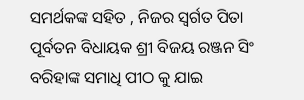ସମର୍ଥକଙ୍କ ସହିତ , ନିଜର ସ୍ବର୍ଗତ ପିତା ପୂର୍ବତନ ବିଧାୟକ ଶ୍ରୀ ବିଜୟ ରଞ୍ଜନ ସିଂ ବରିହାଙ୍କ ସମାଧି ପୀଠ କୁ ଯାଇ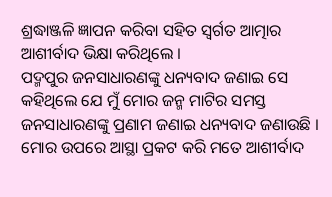ଶ୍ରଦ୍ଧାଞ୍ଜଳି ଜ୍ଞାପନ କରିବା ସହିତ ସ୍ବର୍ଗତ ଆତ୍ମାର ଆଶୀର୍ବାଦ ଭିକ୍ଷା କରିଥିଲେ ।
ପଦ୍ମପୁର ଜନସାଧାରଣଙ୍କୁ ଧନ୍ୟବାଦ ଜଣାଇ ସେ କହିଥିଲେ ଯେ ମୁଁ ମୋର ଜନ୍ମ ମାଟିର ସମସ୍ତ ଜନସାଧାରଣଙ୍କୁ ପ୍ରଣାମ ଜଣାଇ ଧନ୍ୟବାଦ ଜଣାଉଛି । ମୋର ଉପରେ ଆସ୍ଥା ପ୍ରକଟ କରି ମତେ ଆଶୀର୍ବାଦ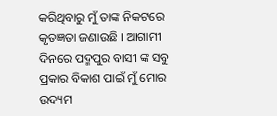କରିଥିବାରୁ ମୁଁ ତାଙ୍କ ନିକଟରେ କୃତଜ୍ଞତା ଜଣାଉଛି । ଆଗାମୀ ଦିନରେ ପଦ୍ମପୁର ବାସୀ ଙ୍କ ସବୁ ପ୍ରକାର ବିକାଶ ପାଇଁ ମୁଁ ମୋର ଉଦ୍ୟମ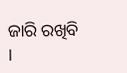ଜାରି ରଖିବି ।